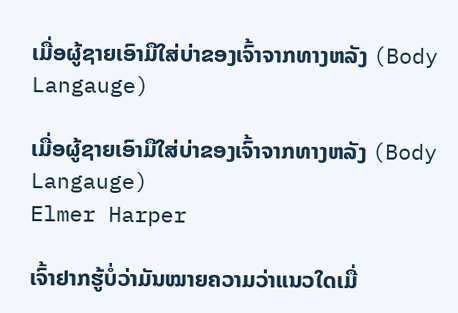ເມື່ອຜູ້ຊາຍເອົາມືໃສ່ບ່າຂອງເຈົ້າຈາກທາງຫລັງ (Body Langauge)

ເມື່ອຜູ້ຊາຍເອົາມືໃສ່ບ່າຂອງເຈົ້າຈາກທາງຫລັງ (Body Langauge)
Elmer Harper

ເຈົ້າຢາກຮູ້ບໍ່ວ່າມັນໝາຍຄວາມວ່າແນວໃດເມື່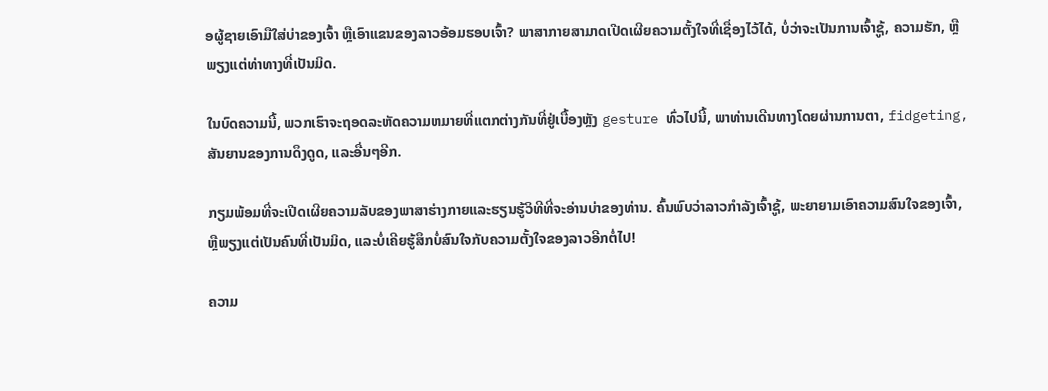ອຜູ້ຊາຍເອົາມືໃສ່ບ່າຂອງເຈົ້າ ຫຼືເອົາແຂນຂອງລາວອ້ອມຮອບເຈົ້າ? ພາສາກາຍສາມາດເປີດເຜີຍຄວາມຕັ້ງໃຈທີ່ເຊື່ອງໄວ້ໄດ້, ບໍ່ວ່າຈະເປັນການເຈົ້າຊູ້, ຄວາມຮັກ, ຫຼືພຽງແຕ່ທ່າທາງທີ່ເປັນມິດ.

ໃນບົດຄວາມນີ້, ພວກເຮົາຈະຖອດລະຫັດຄວາມຫມາຍທີ່ແຕກຕ່າງກັນທີ່ຢູ່ເບື້ອງຫຼັງ gesture ທົ່ວໄປນີ້, ພາທ່ານເດີນທາງໂດຍຜ່ານການຕາ, fidgeting, ສັນຍານຂອງການດຶງດູດ, ແລະອື່ນໆອີກ.

ກຽມພ້ອມທີ່ຈະເປີດເຜີຍຄວາມລັບຂອງພາສາຮ່າງກາຍແລະຮຽນຮູ້ວິທີທີ່ຈະອ່ານບ່າຂອງທ່ານ. ຄົ້ນພົບວ່າລາວກຳລັງເຈົ້າຊູ້, ພະຍາຍາມເອົາຄວາມສົນໃຈຂອງເຈົ້າ, ຫຼືພຽງແຕ່ເປັນຄົນທີ່ເປັນມິດ, ແລະບໍ່ເຄີຍຮູ້ສຶກບໍ່ສົນໃຈກັບຄວາມຕັ້ງໃຈຂອງລາວອີກຕໍ່ໄປ!

ຄວາມ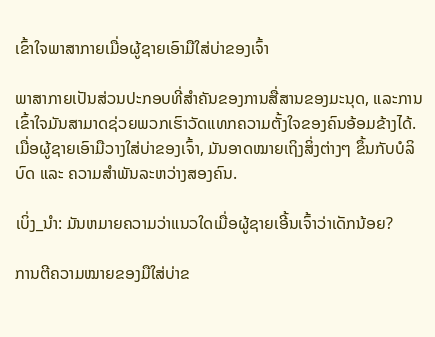ເຂົ້າໃຈພາສາກາຍເມື່ອຜູ້ຊາຍເອົາມືໃສ່ບ່າຂອງເຈົ້າ

ພາສາກາຍເປັນສ່ວນປະກອບທີ່ສຳຄັນຂອງການສື່ສານຂອງມະນຸດ, ແລະການເຂົ້າໃຈມັນສາມາດຊ່ວຍພວກເຮົາວັດແທກຄວາມຕັ້ງໃຈຂອງຄົນອ້ອມຂ້າງໄດ້. ເມື່ອຜູ້ຊາຍເອົາມືວາງໃສ່ບ່າຂອງເຈົ້າ, ມັນອາດໝາຍເຖິງສິ່ງຕ່າງໆ ຂຶ້ນກັບບໍລິບົດ ແລະ ຄວາມສຳພັນລະຫວ່າງສອງຄົນ.

ເບິ່ງ_ນຳ: ມັນຫມາຍຄວາມວ່າແນວໃດເມື່ອຜູ້ຊາຍເອີ້ນເຈົ້າວ່າເດັກນ້ອຍ?

ການຕີຄວາມໝາຍຂອງມືໃສ່ບ່າຂ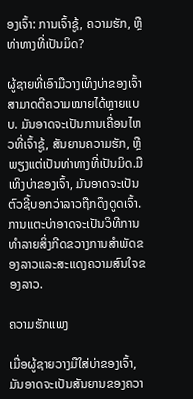ອງເຈົ້າ: ການເຈົ້າຊູ້, ຄວາມຮັກ, ຫຼືທ່າທາງທີ່ເປັນມິດ?

ຜູ້ຊາຍທີ່ເອົາມືວາງເທິງບ່າຂອງເຈົ້າສາມາດຕີຄວາມໝາຍໄດ້ຫຼາຍແບບ. ມັນອາດຈະເປັນການເຄື່ອນໄຫວທີ່ເຈົ້າຊູ້, ສັນຍານຄວາມຮັກ, ຫຼືພຽງແຕ່ເປັນທ່າທາງທີ່ເປັນມິດ.ມືເທິງບ່າຂອງເຈົ້າ, ມັນອາດຈະເປັນຕົວຊີ້ບອກວ່າລາວຖືກດຶງດູດເຈົ້າ. ການແຕະບ່າອາດຈະເປັນວິທີການທໍາລາຍສິ່ງກີດຂວາງການສໍາພັດຂອງລາວແລະສະແດງຄວາມສົນໃຈຂອງລາວ.

ຄວາມຮັກແພງ

ເມື່ອຜູ້ຊາຍວາງມືໃສ່ບ່າຂອງເຈົ້າ, ມັນອາດຈະເປັນສັນຍານຂອງຄວາ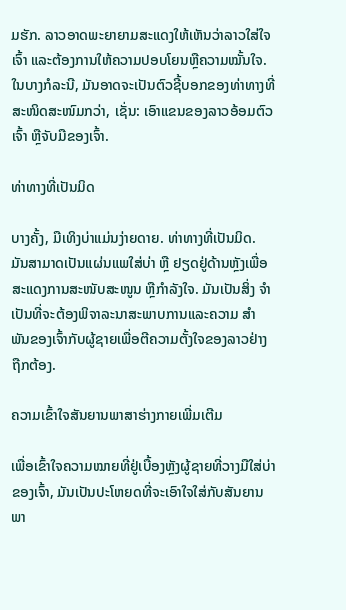ມຮັກ. ລາວອາດພະຍາຍາມສະແດງໃຫ້ເຫັນວ່າລາວໃສ່ໃຈເຈົ້າ ແລະຕ້ອງການໃຫ້ຄວາມປອບໂຍນຫຼືຄວາມໝັ້ນໃຈ. ໃນບາງກໍລະນີ, ມັນອາດຈະເປັນຕົວຊີ້ບອກຂອງທ່າທາງທີ່ສະໜິດສະໜົມກວ່າ, ເຊັ່ນ: ເອົາແຂນຂອງລາວອ້ອມຕົວເຈົ້າ ຫຼືຈັບມືຂອງເຈົ້າ.

ທ່າທາງທີ່ເປັນມິດ

ບາງຄັ້ງ, ມືເທິງບ່າແມ່ນງ່າຍດາຍ. ທ່າທາງທີ່ເປັນມິດ. ມັນສາມາດເປັນແຜ່ນແພໃສ່ບ່າ ຫຼື ຢຽດຢູ່ດ້ານຫຼັງເພື່ອສະແດງການສະໜັບສະໜູນ ຫຼືກຳລັງໃຈ. ມັນເປັນສິ່ງ ຈຳ ເປັນທີ່ຈະຕ້ອງພິຈາລະນາສະພາບການແລະຄວາມ ສຳ ພັນຂອງເຈົ້າກັບຜູ້ຊາຍເພື່ອຕີຄວາມຕັ້ງໃຈຂອງລາວຢ່າງຖືກຕ້ອງ.

ຄວາມເຂົ້າໃຈສັນຍານພາສາຮ່າງກາຍເພີ່ມເຕີມ

ເພື່ອເຂົ້າໃຈຄວາມໝາຍທີ່ຢູ່ເບື້ອງຫຼັງຜູ້ຊາຍທີ່ວາງມືໃສ່ບ່າຂອງເຈົ້າ, ມັນເປັນປະໂຫຍດທີ່ຈະເອົາໃຈໃສ່ກັບສັນຍານພາ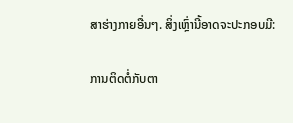ສາຮ່າງກາຍອື່ນໆ. ສິ່ງເຫຼົ່ານີ້ອາດຈະປະກອບມີ:

ການຕິດຕໍ່ກັບຕາ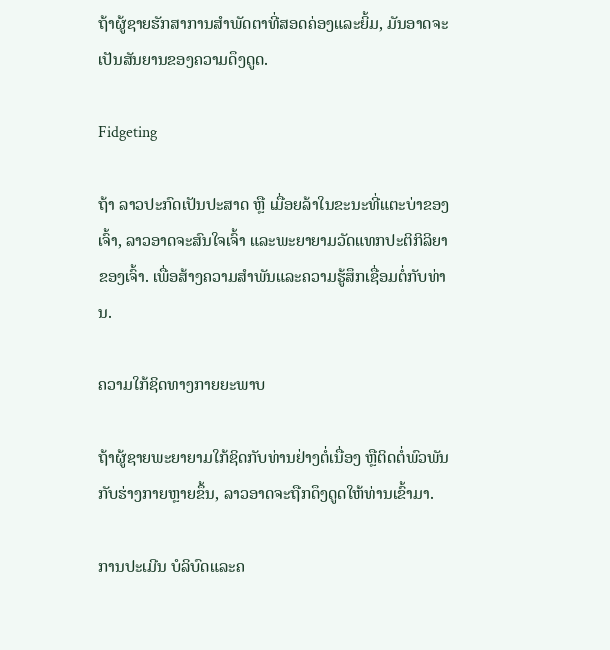ຖ້າຜູ້ຊາຍຮັກສາການສໍາພັດຕາທີ່ສອດຄ່ອງແລະຍິ້ມ, ມັນອາດຈະເປັນສັນຍານຂອງຄວາມດຶງດູດ.

Fidgeting

ຖ້າ ລາວປະກົດເປັນປະສາດ ຫຼື ເມື່ອຍລ້າໃນຂະນະທີ່ແຕະບ່າຂອງເຈົ້າ, ລາວອາດຈະສົນໃຈເຈົ້າ ແລະພະຍາຍາມວັດແທກປະຕິກິລິຍາຂອງເຈົ້າ. ເພື່ອສ້າງຄວາມສໍາພັນແລະຄວາມຮູ້ສຶກເຊື່ອມຕໍ່ກັບທ່ານ.

ຄວາມໃກ້ຊິດທາງກາຍຍະພາບ

ຖ້າຜູ້ຊາຍພະຍາຍາມໃກ້ຊິດກັບທ່ານຢ່າງຕໍ່ເນື່ອງ ຫຼືຕິດຕໍ່ພົວພັນກັບຮ່າງກາຍຫຼາຍຂຶ້ນ, ລາວອາດຈະຖືກດຶງດູດໃຫ້ທ່ານເຂົ້າມາ.

ການປະເມີນ ບໍລິບົດແລະຄ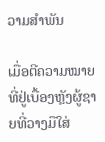ວາມສຳພັນ

ເມື່ອຕີຄວາມໝາຍທີ່ຢູ່ເບື້ອງຫຼັງຜູ້ຊາຍທີ່ວາງມືໃສ່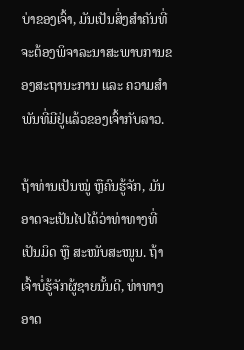ບ່າຂອງເຈົ້າ, ມັນເປັນສິ່ງສຳຄັນທີ່ຈະຕ້ອງພິຈາລະນາສະພາບການຂອງສະຖານະການ ແລະ ຄວາມສຳພັນທີ່ມີຢູ່ແລ້ວຂອງເຈົ້າກັບລາວ.

ຖ້າທ່ານເປັນໝູ່ ຫຼືຄົນຮູ້ຈັກ, ມັນອາດຈະເປັນໄປໄດ້ວ່າທ່າທາງທີ່ເປັນມິດ ຫຼື ສະໜັບສະໜູນ. ຖ້າເຈົ້າບໍ່ຮູ້ຈັກຜູ້ຊາຍນັ້ນດີ, ທ່າທາງອາດ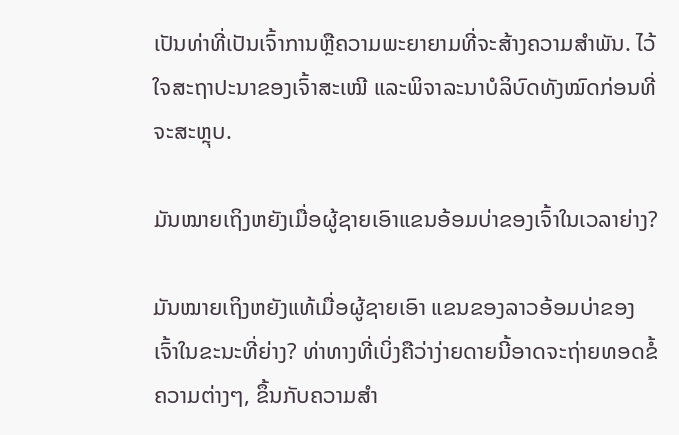ເປັນທ່າທີ່ເປັນເຈົ້າການຫຼືຄວາມພະຍາຍາມທີ່ຈະສ້າງຄວາມສຳພັນ. ໄວ້ໃຈສະຖາປະນາຂອງເຈົ້າສະເໝີ ແລະພິຈາລະນາບໍລິບົດທັງໝົດກ່ອນທີ່ຈະສະຫຼຸບ.

ມັນໝາຍເຖິງຫຍັງເມື່ອຜູ້ຊາຍເອົາແຂນອ້ອມບ່າຂອງເຈົ້າໃນເວລາຍ່າງ?

ມັນໝາຍເຖິງຫຍັງແທ້ເມື່ອຜູ້ຊາຍເອົາ ແຂນຂອງລາວອ້ອມບ່າຂອງເຈົ້າໃນຂະນະທີ່ຍ່າງ? ທ່າທາງທີ່ເບິ່ງຄືວ່າງ່າຍດາຍນີ້ອາດຈະຖ່າຍທອດຂໍ້ຄວາມຕ່າງໆ, ຂຶ້ນກັບຄວາມສຳ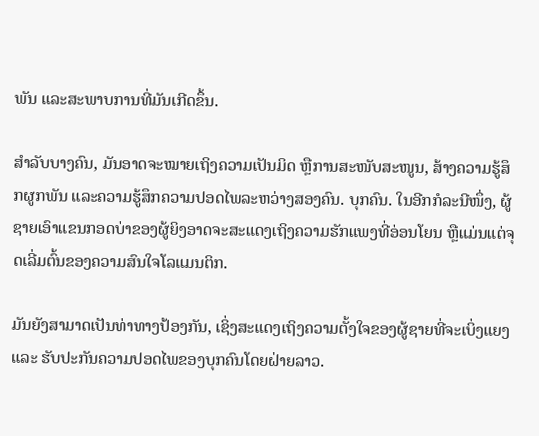ພັນ ແລະສະພາບການທີ່ມັນເກີດຂຶ້ນ.

ສຳລັບບາງຄົນ, ມັນອາດຈະໝາຍເຖິງຄວາມເປັນມິດ ຫຼືການສະໜັບສະໜູນ, ສ້າງຄວາມຮູ້ສຶກຜູກພັນ ແລະຄວາມຮູ້ສຶກຄວາມປອດໄພລະຫວ່າງສອງຄົນ. ບຸກຄົນ. ໃນອີກກໍລະນີໜຶ່ງ, ຜູ້ຊາຍເອົາແຂນກອດບ່າຂອງຜູ້ຍິງອາດຈະສະແດງເຖິງຄວາມຮັກແພງທີ່ອ່ອນໂຍນ ຫຼືແມ່ນແຕ່ຈຸດເລີ່ມຕົ້ນຂອງຄວາມສົນໃຈໂລແມນຕິກ.

ມັນຍັງສາມາດເປັນທ່າທາງປ້ອງກັນ, ເຊິ່ງສະແດງເຖິງຄວາມຕັ້ງໃຈຂອງຜູ້ຊາຍທີ່ຈະເບິ່ງແຍງ ແລະ ຮັບປະກັນຄວາມປອດໄພຂອງບຸກຄົນໂດຍຝ່າຍລາວ.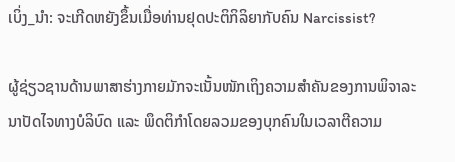ເບິ່ງ_ນຳ: ຈະເກີດຫຍັງຂຶ້ນເມື່ອທ່ານຢຸດປະຕິກິລິຍາກັບຄົນ Narcissist?

ຜູ້ຊ່ຽວຊານດ້ານພາສາຮ່າງກາຍມັກຈະເນັ້ນໜັກເຖິງຄວາມສຳຄັນຂອງການພິຈາລະນາປັດໄຈທາງບໍລິບົດ ແລະ ພຶດຕິກຳໂດຍລວມຂອງບຸກຄົນໃນເວລາຕີຄວາມ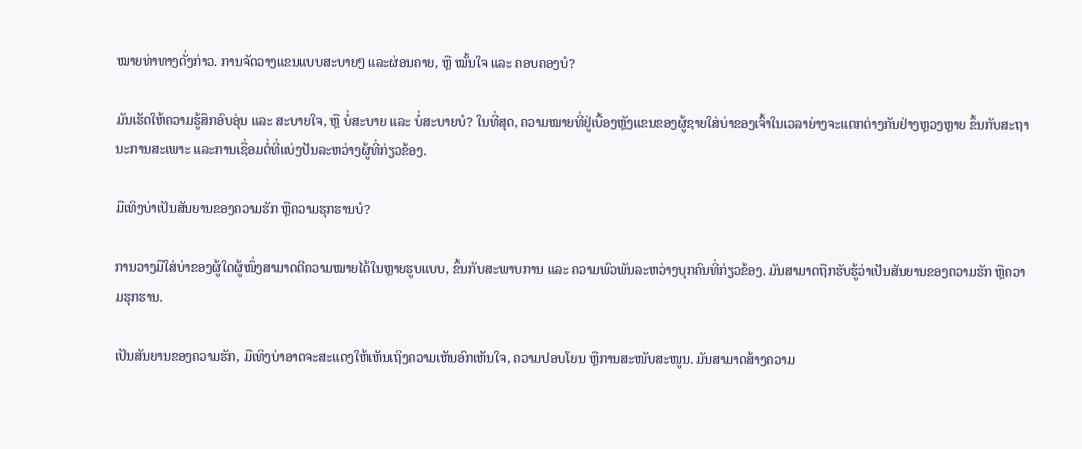ໝາຍທ່າທາງດັ່ງກ່າວ. ການຈັດວາງແຂນແບບສະບາຍໆ ແລະຜ່ອນຄາຍ, ຫຼື ໝັ້ນໃຈ ແລະ ຄອບຄອງບໍ?

ມັນເຮັດໃຫ້ຄວາມຮູ້ສຶກອົບອຸ່ນ ແລະ ສະບາຍໃຈ, ຫຼື ບໍ່ສະບາຍ ແລະ ບໍ່ສະບາຍບໍ? ໃນທີ່ສຸດ, ຄວາມໝາຍທີ່ຢູ່ເບື້ອງຫຼັງແຂນຂອງຜູ້ຊາຍໃສ່ບ່າຂອງເຈົ້າໃນເວລາຍ່າງຈະແຕກຕ່າງກັນຢ່າງຫຼວງຫຼາຍ ຂຶ້ນກັບສະຖານະການສະເພາະ ແລະການເຊື່ອມຕໍ່ທີ່ແບ່ງປັນລະຫວ່າງຜູ້ທີ່ກ່ຽວຂ້ອງ.

ມືເທິງບ່າເປັນສັນຍານຂອງຄວາມຮັກ ຫຼືຄວາມຮຸກຮານບໍ?

ການວາງມືໃສ່ບ່າຂອງຜູ້ໃດຜູ້ໜຶ່ງສາມາດຕີຄວາມໝາຍໄດ້ໃນຫຼາຍຮູບແບບ, ຂຶ້ນກັບສະພາບການ ແລະ ຄວາມພົວພັນລະຫວ່າງບຸກຄົນທີ່ກ່ຽວຂ້ອງ. ມັນສາມາດຖືກຮັບຮູ້ວ່າເປັນສັນຍານຂອງຄວາມຮັກ ຫຼືຄວາມຮຸກຮານ.

ເປັນສັນຍານຂອງຄວາມຮັກ, ມືເທິງບ່າອາດຈະສະແດງໃຫ້ເຫັນເຖິງຄວາມເຫັນອົກເຫັນໃຈ, ຄວາມປອບໂຍນ ຫຼືການສະໜັບສະໜູນ. ມັນສາມາດສ້າງຄວາມ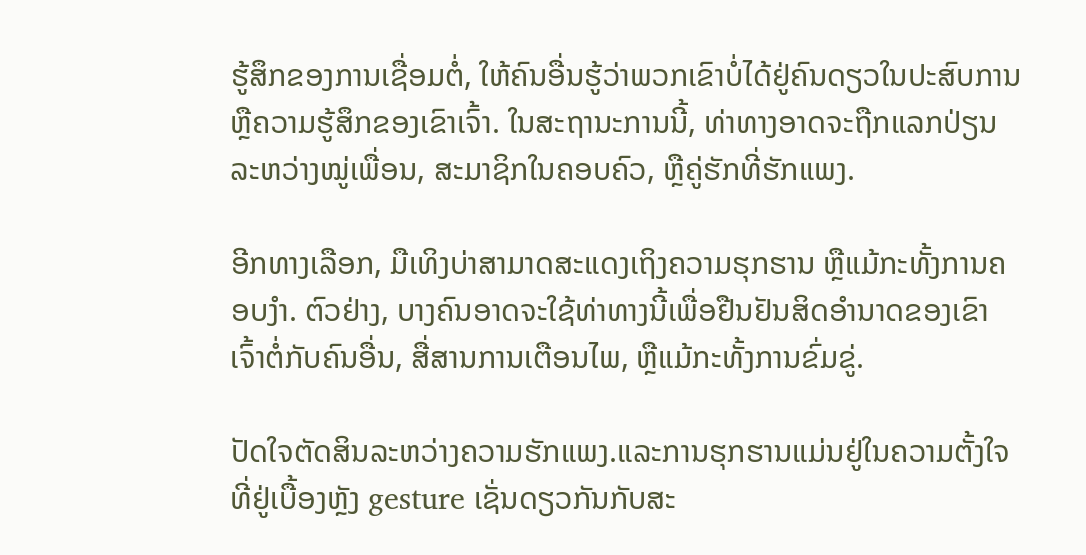ຮູ້ສຶກຂອງການເຊື່ອມຕໍ່, ໃຫ້ຄົນອື່ນຮູ້ວ່າພວກເຂົາບໍ່ໄດ້ຢູ່ຄົນດຽວໃນປະສົບການຫຼືຄວາມຮູ້ສຶກຂອງເຂົາເຈົ້າ. ໃນສະຖານະການນີ້, ທ່າທາງອາດຈະຖືກແລກປ່ຽນລະຫວ່າງໝູ່ເພື່ອນ, ສະມາຊິກໃນຄອບຄົວ, ຫຼືຄູ່ຮັກທີ່ຮັກແພງ.

ອີກທາງເລືອກ, ມືເທິງບ່າສາມາດສະແດງເຖິງຄວາມຮຸກຮານ ຫຼືແມ້ກະທັ້ງການຄອບງຳ. ຕົວຢ່າງ, ບາງຄົນອາດຈະໃຊ້ທ່າທາງນີ້ເພື່ອຢືນຢັນສິດອຳນາດຂອງເຂົາເຈົ້າຕໍ່ກັບຄົນອື່ນ, ສື່ສານການເຕືອນໄພ, ຫຼືແມ້ກະທັ້ງການຂົ່ມຂູ່.

ປັດໃຈຕັດສິນລະຫວ່າງຄວາມຮັກແພງ.ແລະການຮຸກຮານແມ່ນຢູ່ໃນຄວາມຕັ້ງໃຈທີ່ຢູ່ເບື້ອງຫຼັງ gesture ເຊັ່ນດຽວກັນກັບສະ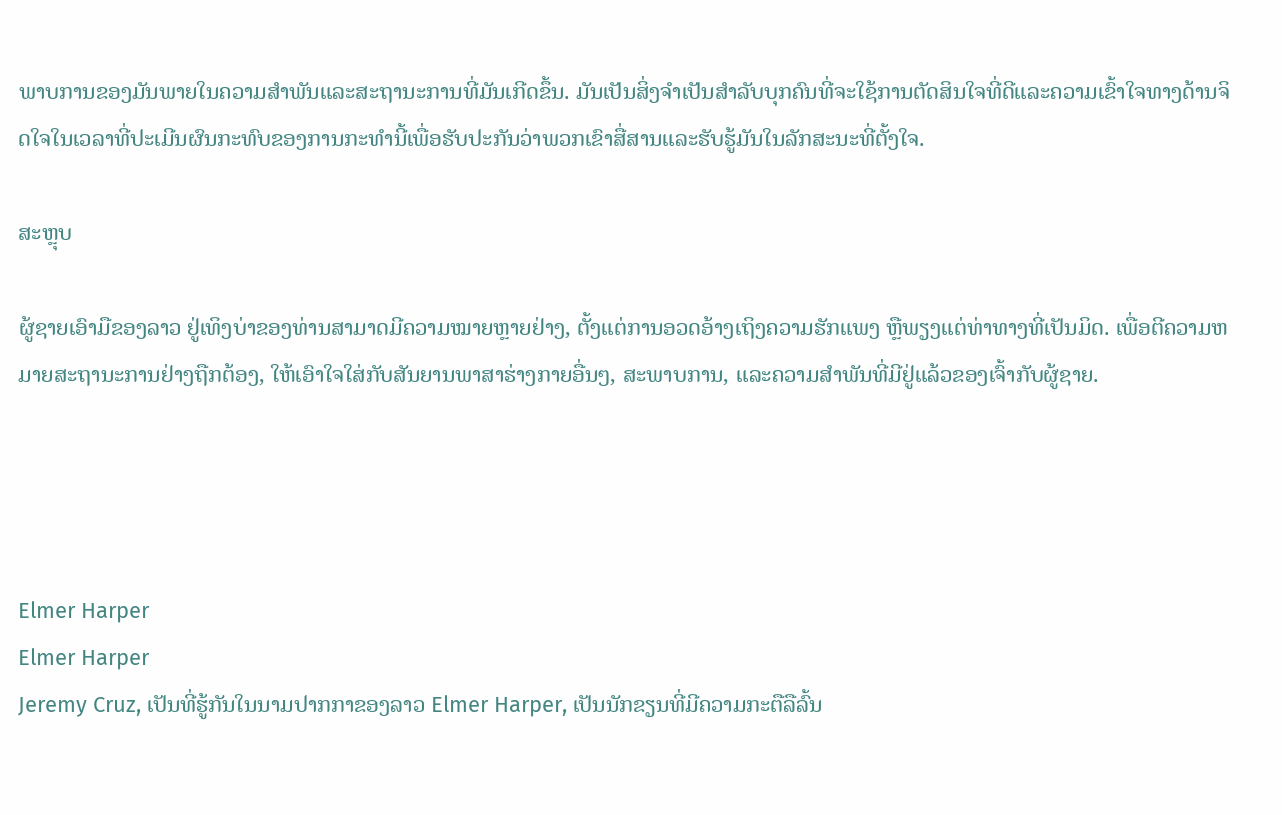ພາບການຂອງມັນພາຍໃນຄວາມສໍາພັນແລະສະຖານະການທີ່ມັນເກີດຂຶ້ນ. ມັນເປັນສິ່ງຈໍາເປັນສໍາລັບບຸກຄົນທີ່ຈະໃຊ້ການຕັດສິນໃຈທີ່ດີແລະຄວາມເຂົ້າໃຈທາງດ້ານຈິດໃຈໃນເວລາທີ່ປະເມີນຜົນກະທົບຂອງການກະທໍານີ້ເພື່ອຮັບປະກັນວ່າພວກເຂົາສື່ສານແລະຮັບຮູ້ມັນໃນລັກສະນະທີ່ຕັ້ງໃຈ.

ສະຫຼຸບ

ຜູ້ຊາຍເອົາມືຂອງລາວ ຢູ່ເທິງບ່າຂອງທ່ານສາມາດມີຄວາມໝາຍຫຼາຍຢ່າງ, ຕັ້ງແຕ່ການອວດອ້າງເຖິງຄວາມຮັກແພງ ຫຼືພຽງແຕ່ທ່າທາງທີ່ເປັນມິດ. ເພື່ອຕີຄວາມຫມາຍສະຖານະການຢ່າງຖືກຕ້ອງ, ໃຫ້ເອົາໃຈໃສ່ກັບສັນຍານພາສາຮ່າງກາຍອື່ນໆ, ສະພາບການ, ແລະຄວາມສໍາພັນທີ່ມີຢູ່ແລ້ວຂອງເຈົ້າກັບຜູ້ຊາຍ.




Elmer Harper
Elmer Harper
Jeremy Cruz, ເປັນທີ່ຮູ້ກັນໃນນາມປາກກາຂອງລາວ Elmer Harper, ເປັນນັກຂຽນທີ່ມີຄວາມກະຕືລືລົ້ນ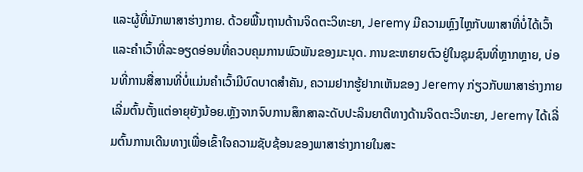ແລະຜູ້ທີ່ມັກພາສາຮ່າງກາຍ. ດ້ວຍພື້ນຖານດ້ານຈິດຕະວິທະຍາ, Jeremy ມີຄວາມຫຼົງໄຫຼກັບພາສາທີ່ບໍ່ໄດ້ເວົ້າ ແລະຄຳເວົ້າທີ່ລະອຽດອ່ອນທີ່ຄວບຄຸມການພົວພັນຂອງມະນຸດ. ການຂະຫຍາຍຕົວຢູ່ໃນຊຸມຊົນທີ່ຫຼາກຫຼາຍ, ບ່ອນທີ່ການສື່ສານທີ່ບໍ່ແມ່ນຄໍາເວົ້າມີບົດບາດສໍາຄັນ, ຄວາມຢາກຮູ້ຢາກເຫັນຂອງ Jeremy ກ່ຽວກັບພາສາຮ່າງກາຍເລີ່ມຕົ້ນຕັ້ງແຕ່ອາຍຸຍັງນ້ອຍ.ຫຼັງຈາກຈົບການສຶກສາລະດັບປະລິນຍາຕີທາງດ້ານຈິດຕະວິທະຍາ, Jeremy ໄດ້ເລີ່ມຕົ້ນການເດີນທາງເພື່ອເຂົ້າໃຈຄວາມຊັບຊ້ອນຂອງພາສາຮ່າງກາຍໃນສະ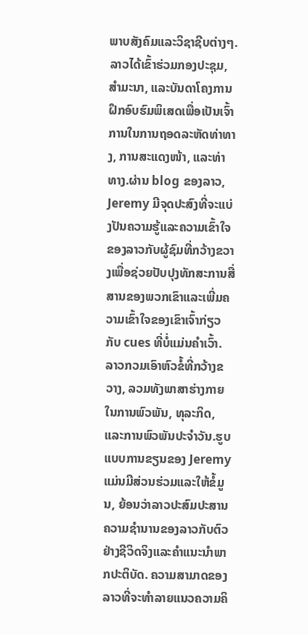ພາບສັງຄົມແລະວິຊາຊີບຕ່າງໆ. ລາວໄດ້ເຂົ້າຮ່ວມກອງປະຊຸມ, ສຳມະນາ, ແລະບັນດາໂຄງການຝຶກອົບຮົມພິເສດເພື່ອເປັນເຈົ້າການໃນການຖອດລະຫັດທ່າທາງ, ການສະແດງໜ້າ, ແລະທ່າທາງ.ຜ່ານ blog ຂອງລາວ, Jeremy ມີຈຸດປະສົງທີ່ຈະແບ່ງປັນຄວາມຮູ້ແລະຄວາມເຂົ້າໃຈຂອງລາວກັບຜູ້ຊົມທີ່ກວ້າງຂວາງເພື່ອຊ່ວຍປັບປຸງທັກສະການສື່ສານຂອງພວກເຂົາແລະເພີ່ມຄວາມເຂົ້າໃຈຂອງເຂົາເຈົ້າກ່ຽວກັບ cues ທີ່ບໍ່ແມ່ນຄໍາເວົ້າ. ລາວກວມເອົາຫົວຂໍ້ທີ່ກວ້າງຂວາງ, ລວມທັງພາສາຮ່າງກາຍໃນການພົວພັນ, ທຸລະກິດ, ແລະການພົວພັນປະຈໍາວັນ.ຮູບແບບການຂຽນຂອງ Jeremy ແມ່ນມີສ່ວນຮ່ວມແລະໃຫ້ຂໍ້ມູນ, ຍ້ອນວ່າລາວປະສົມປະສານຄວາມຊໍານານຂອງລາວກັບຕົວຢ່າງຊີວິດຈິງແລະຄໍາແນະນໍາພາກປະຕິບັດ. ຄວາມສາມາດຂອງລາວທີ່ຈະທໍາລາຍແນວຄວາມຄິ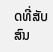ດທີ່ສັບສົນ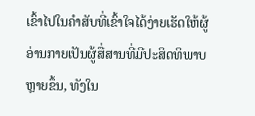ເຂົ້າໄປໃນຄໍາສັບທີ່ເຂົ້າໃຈໄດ້ງ່າຍເຮັດໃຫ້ຜູ້ອ່ານກາຍເປັນຜູ້ສື່ສານທີ່ມີປະສິດທິພາບຫຼາຍຂຶ້ນ, ທັງໃນ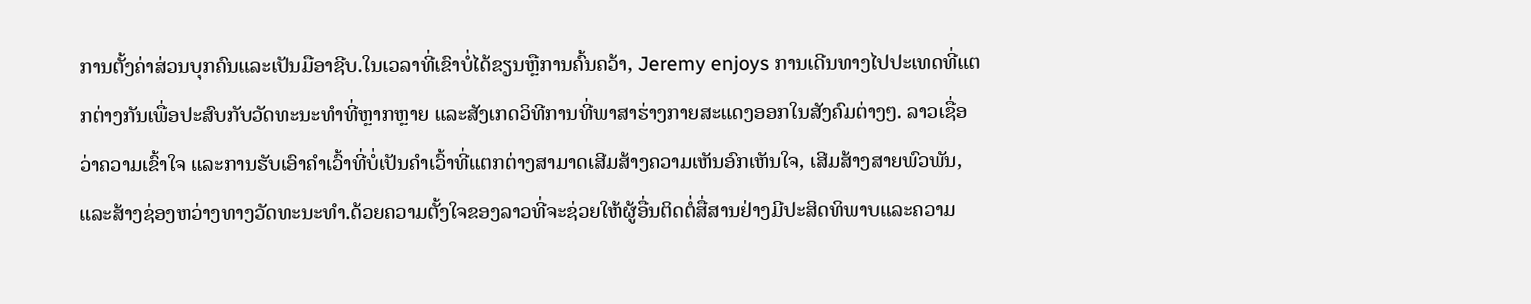ການຕັ້ງຄ່າສ່ວນບຸກຄົນແລະເປັນມືອາຊີບ.ໃນເວລາທີ່ເຂົາບໍ່ໄດ້ຂຽນຫຼືການຄົ້ນຄວ້າ, Jeremy enjoys ການເດີນທາງໄປປະເທດທີ່ແຕກຕ່າງກັນເພື່ອປະສົບກັບວັດທະນະທໍາທີ່ຫຼາກຫຼາຍ ແລະສັງເກດວິທີການທີ່ພາສາຮ່າງກາຍສະແດງອອກໃນສັງຄົມຕ່າງໆ. ລາວເຊື່ອວ່າຄວາມເຂົ້າໃຈ ແລະການຮັບເອົາຄຳເວົ້າທີ່ບໍ່ເປັນຄຳເວົ້າທີ່ແຕກຕ່າງສາມາດເສີມສ້າງຄວາມເຫັນອົກເຫັນໃຈ, ເສີມສ້າງສາຍພົວພັນ, ແລະສ້າງຊ່ອງຫວ່າງທາງວັດທະນະທໍາ.ດ້ວຍຄວາມຕັ້ງໃຈຂອງລາວທີ່ຈະຊ່ວຍໃຫ້ຜູ້ອື່ນຕິດຕໍ່ສື່ສານຢ່າງມີປະສິດທິພາບແລະຄວາມ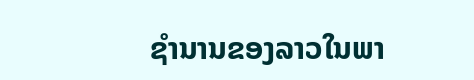ຊໍານານຂອງລາວໃນພາ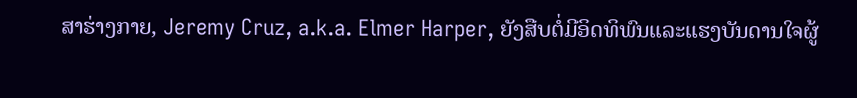ສາຮ່າງກາຍ, Jeremy Cruz, a.k.a. Elmer Harper, ຍັງສືບຕໍ່ມີອິດທິພົນແລະແຮງບັນດານໃຈຜູ້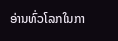ອ່ານທົ່ວໂລກໃນກາ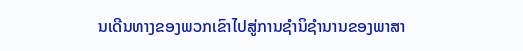ນເດີນທາງຂອງພວກເຂົາໄປສູ່ການຊໍານິຊໍານານຂອງພາສາ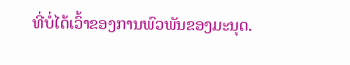ທີ່ບໍ່ໄດ້ເວົ້າຂອງການພົວພັນຂອງມະນຸດ.